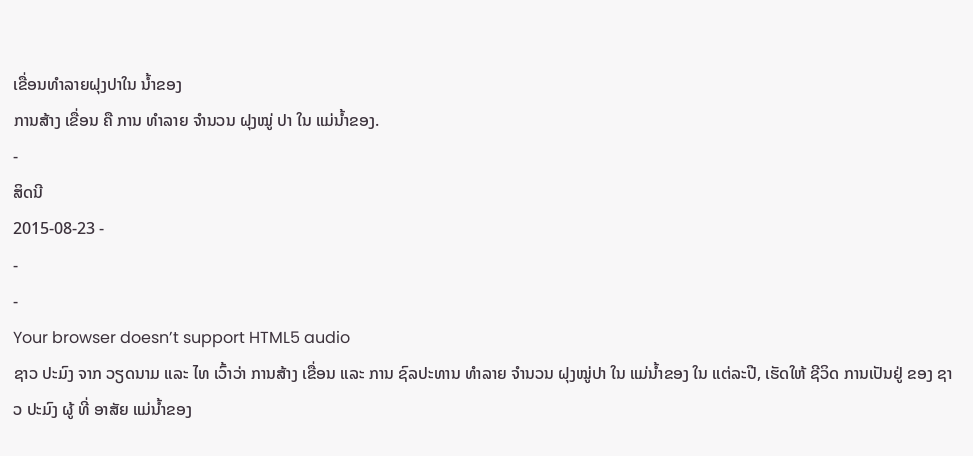ເຂື່ອນທຳລາຍຝຸງປາໃນ ນ້ຳຂອງ
ການສ້າງ ເຂື່ອນ ຄື ການ ທຳລາຍ ຈຳນວນ ຝຸງໝູ່ ປາ ໃນ ແມ່ນ້ຳຂອງ.
-
ສິດນີ
2015-08-23 -
-
-
Your browser doesn’t support HTML5 audio
ຊາວ ປະມົງ ຈາກ ວຽດນາມ ແລະ ໄທ ເວົ້າວ່າ ການສ້າງ ເຂື່ອນ ແລະ ການ ຊົລປະທານ ທຳລາຍ ຈຳນວນ ຝຸງໝູ່ປາ ໃນ ແມ່ນ້ຳຂອງ ໃນ ແຕ່ລະປີ, ເຮັດໃຫ້ ຊີວິດ ການເປັນຢູ່ ຂອງ ຊາວ ປະມົງ ຜູ້ ທີ່ ອາສັຍ ແມ່ນ້ຳຂອງ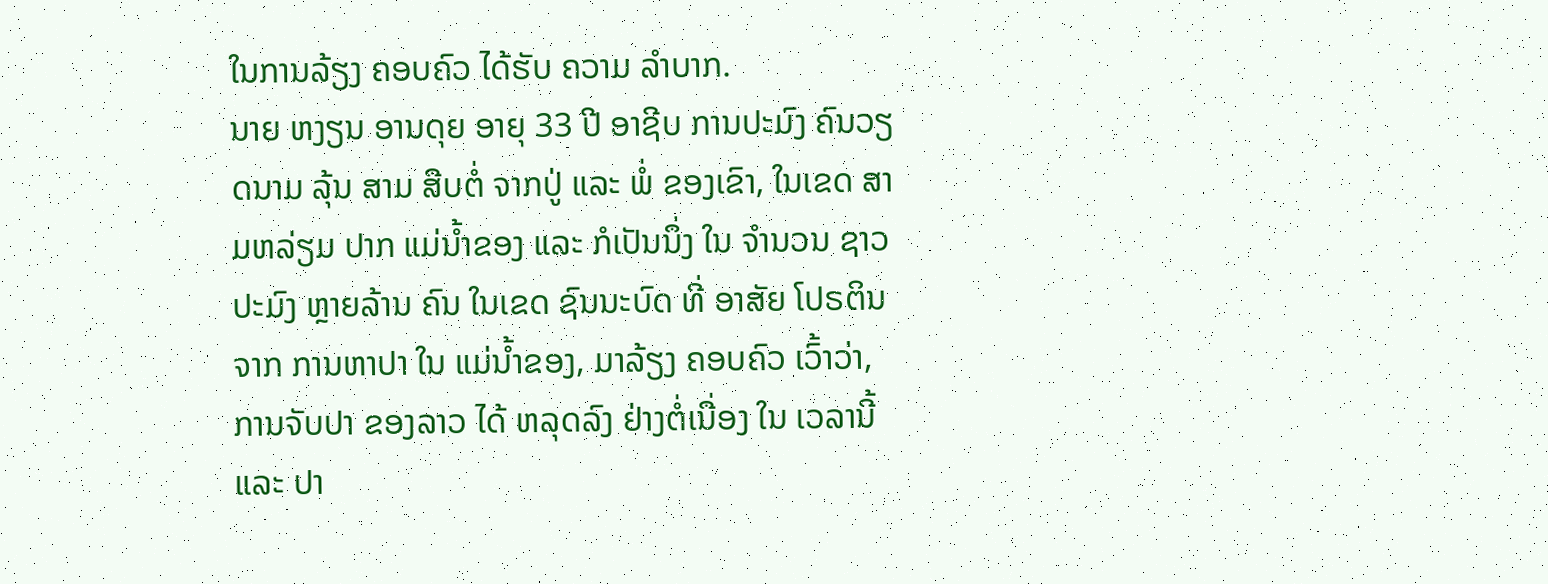ໃນການລ້ຽງ ຄອບຄົວ ໄດ້ຮັບ ຄວາມ ລຳບາກ.
ນາຍ ຫງຽນ ອານດຸຍ ອາຍຸ 33 ປີ ອາຊີບ ການປະມົງ ຄົນວຽດນາມ ລຸ້ນ ສາມ ສືບຕໍ່ ຈາກປູ່ ແລະ ພໍ່ ຂອງເຂົາ, ໃນເຂດ ສາມຫລ່ຽມ ປາກ ແມ່ນ້ຳຂອງ ແລະ ກໍເປັນນຶ່ງ ໃນ ຈຳນວນ ຊາວປະມົງ ຫຼາຍລ້ານ ຄົນ ໃນເຂດ ຊົນນະບົດ ທີ່ ອາສັຍ ໂປຣຕິນ ຈາກ ການຫາປາ ໃນ ແມ່ນ້ຳຂອງ, ມາລ້ຽງ ຄອບຄົວ ເວົ້າວ່າ, ການຈັບປາ ຂອງລາວ ໄດ້ ຫລຸດລົງ ຢ່າງຕໍ່ເນື່ອງ ໃນ ເວລານີ້ ແລະ ປາ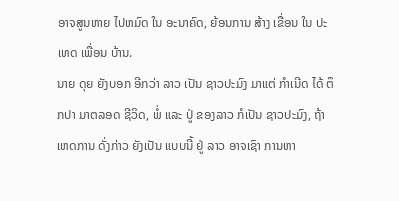ອາຈສູນຫາຍ ໄປຫມົດ ໃນ ອະນາຄົດ, ຍ້ອນການ ສ້າງ ເຂື່ອນ ໃນ ປະເທດ ເພື່ອນ ບ້ານ.
ນາຍ ດຸຍ ຍັງບອກ ອີກວ່າ ລາວ ເປັນ ຊາວປະມົງ ມາແຕ່ ກຳເນີດ ໄດ້ ຕຶກປາ ມາຕລອດ ຊີວິດ, ພໍ່ ແລະ ປູ່ ຂອງລາວ ກໍເປັນ ຊາວປະມົງ, ຖ້າ ເຫດການ ດັ່ງກ່າວ ຍັງເປັນ ແບບນີ້ ຢູ່ ລາວ ອາຈເຊົາ ການຫາ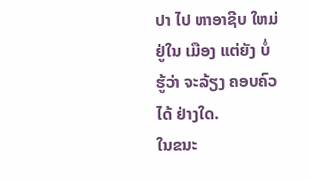ປາ ໄປ ຫາອາຊີບ ໃຫມ່ ຢູ່ໃນ ເມືອງ ແຕ່ຍັງ ບໍ່ຮູ້ວ່າ ຈະລ້ຽງ ຄອບຄົວ ໄດ້ ຢ່າງໃດ.
ໃນຂນະ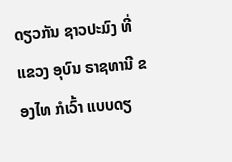ດຽວກັນ ຊາວປະມົງ ທີ່ ແຂວງ ອຸບົນ ຣາຊທານີ ຂອງໄທ ກໍເວົ້າ ແບບດຽ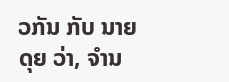ວກັນ ກັບ ນາຍດຸຍ ວ່າ, ຈຳນ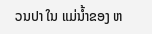ວນປາ ໃນ ແມ່ນ້ຳຂອງ ຫ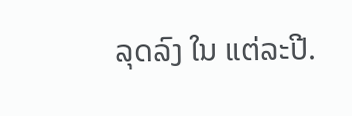ລຸດລົງ ໃນ ແຕ່ລະປີ.